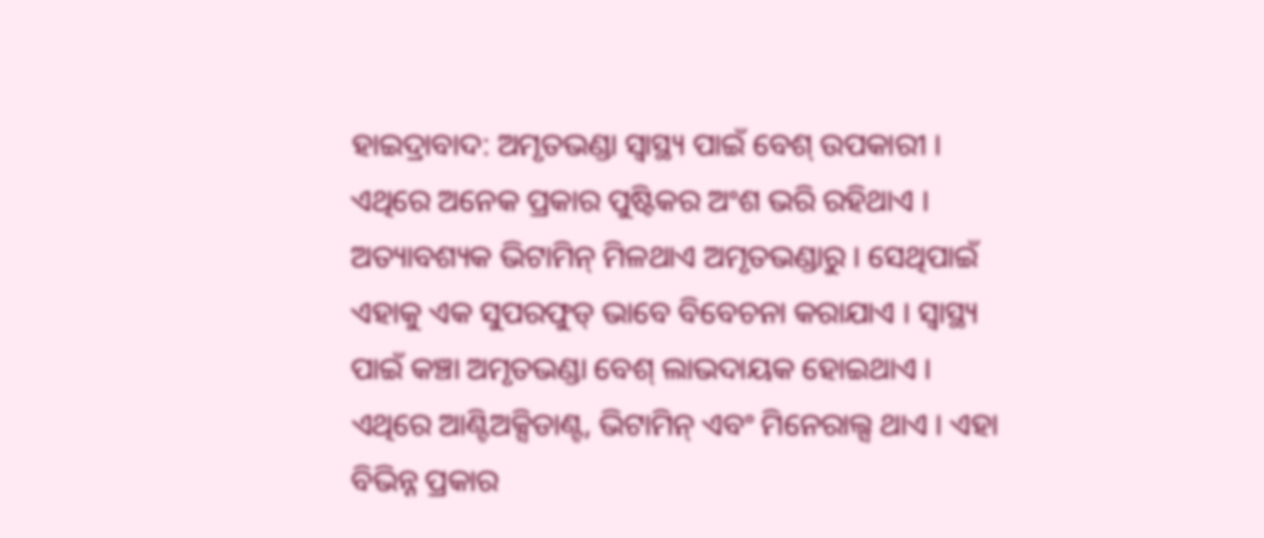ହାଇଦ୍ରାବାଦ: ଅମୃତଭଣ୍ଡା ସ୍ବାସ୍ଥ୍ୟ ପାଇଁ ବେଶ୍ ଉପକାରୀ । ଏଥିରେ ଅନେକ ପ୍ରକାର ପୁଷ୍ଟିକର ଅଂଶ ଭରି ରହିଥାଏ । ଅତ୍ୟାବଶ୍ୟକ ଭିଟାମିନ୍ ମିଳଥାଏ ଅମୃତଭଣ୍ଡାରୁ । ସେଥିପାଇଁ ଏହାକୁ ଏକ ସୁପରଫୁଡ୍ ଭାବେ ବିବେଚନା କରାଯାଏ । ସ୍ବାସ୍ଥ୍ୟ ପାଇଁ କଞ୍ଚା ଅମୃତଭଣ୍ଡା ବେଶ୍ ଲାଭଦାୟକ ହୋଇଥାଏ । ଏଥିରେ ଆଣ୍ଟିଅକ୍ସିଡାଣ୍ଟ, ଭିଟାମିନ୍ ଏବଂ ମିନେରାଲ୍ସ ଥାଏ । ଏହା ବିଭିନ୍ନ ପ୍ରକାର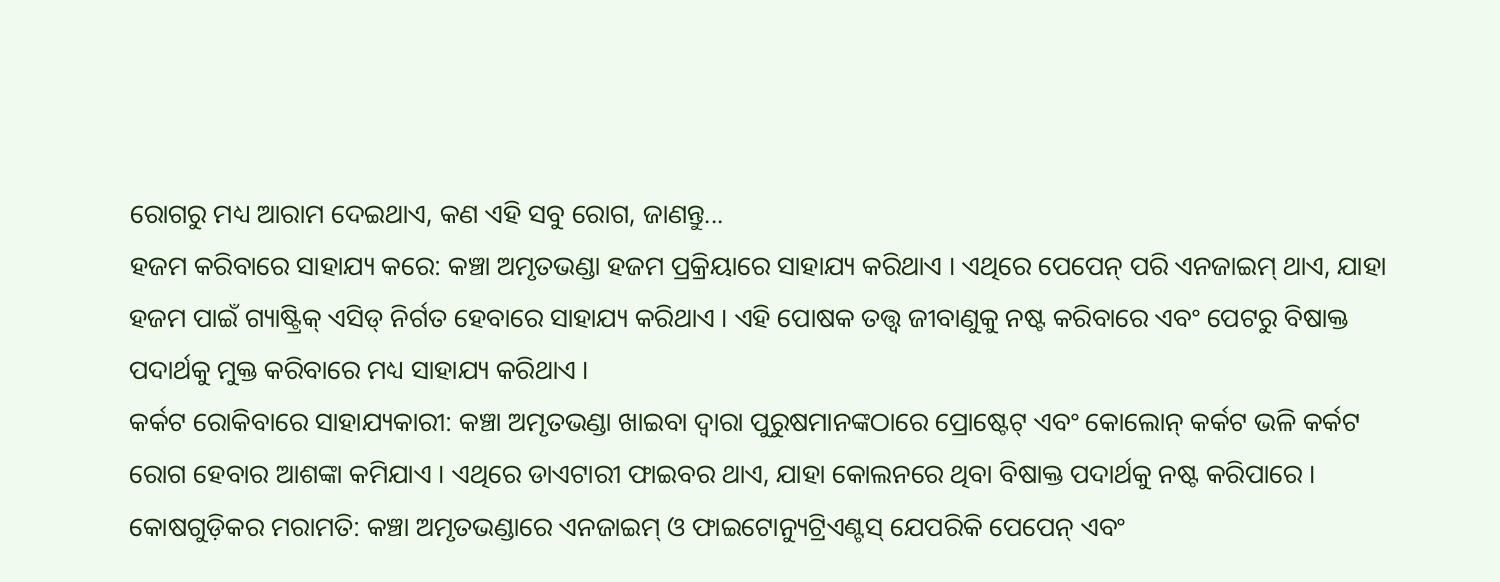ରୋଗରୁ ମଧ୍ୟ ଆରାମ ଦେଇଥାଏ, କଣ ଏହି ସବୁ ରୋଗ, ଜାଣନ୍ତୁ...
ହଜମ କରିବାରେ ସାହାଯ୍ୟ କରେ: କଞ୍ଚା ଅମୃତଭଣ୍ଡା ହଜମ ପ୍ରକ୍ରିୟାରେ ସାହାଯ୍ୟ କରିଥାଏ । ଏଥିରେ ପେପେନ୍ ପରି ଏନଜାଇମ୍ ଥାଏ, ଯାହା ହଜମ ପାଇଁ ଗ୍ୟାଷ୍ଟ୍ରିକ୍ ଏସିଡ୍ ନିର୍ଗତ ହେବାରେ ସାହାଯ୍ୟ କରିଥାଏ । ଏହି ପୋଷକ ତତ୍ତ୍ୱ ଜୀବାଣୁକୁ ନଷ୍ଟ କରିବାରେ ଏବଂ ପେଟରୁ ବିଷାକ୍ତ ପଦାର୍ଥକୁ ମୁକ୍ତ କରିବାରେ ମଧ୍ୟ ସାହାଯ୍ୟ କରିଥାଏ ।
କର୍କଟ ରୋକିବାରେ ସାହାଯ୍ୟକାରୀ: କଞ୍ଚା ଅମୃତଭଣ୍ଡା ଖାଇବା ଦ୍ୱାରା ପୁରୁଷମାନଙ୍କଠାରେ ପ୍ରୋଷ୍ଟେଟ୍ ଏବଂ କୋଲୋନ୍ କର୍କଟ ଭଳି କର୍କଟ ରୋଗ ହେବାର ଆଶଙ୍କା କମିଯାଏ । ଏଥିରେ ଡାଏଟାରୀ ଫାଇବର ଥାଏ, ଯାହା କୋଲନରେ ଥିବା ବିଷାକ୍ତ ପଦାର୍ଥକୁ ନଷ୍ଟ କରିପାରେ ।
କୋଷଗୁଡ଼ିକର ମରାମତି: କଞ୍ଚା ଅମୃତଭଣ୍ଡାରେ ଏନଜାଇମ୍ ଓ ଫାଇଟୋନ୍ୟୁଟ୍ରିଏଣ୍ଟସ୍ ଯେପରିକି ପେପେନ୍ ଏବଂ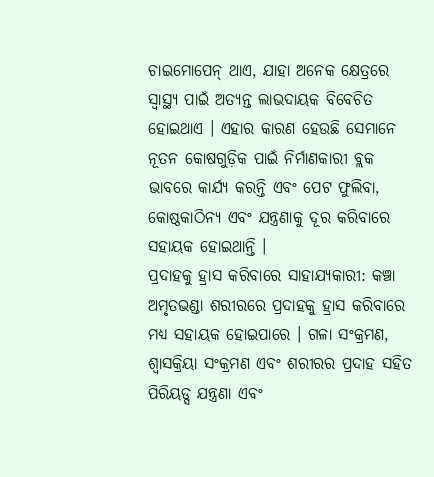ଚାଇମୋପେନ୍ ଥାଏ, ଯାହା ଅନେକ କ୍ଷେତ୍ରରେ ସ୍ୱାସ୍ଥ୍ୟ ପାଇଁ ଅତ୍ୟନ୍ତ ଲାଭଦାୟକ ବିବେଚିତ ହୋଇଥାଏ । ଏହାର କାରଣ ହେଉଛି ସେମାନେ ନୂତନ କୋଷଗୁଡ଼ିକ ପାଇଁ ନିର୍ମାଣକାରୀ ବ୍ଲକ ଭାବରେ କାର୍ଯ୍ୟ କରନ୍ତି ଏବଂ ପେଟ ଫୁଲିବା, କୋଷ୍ଠକାଠିନ୍ୟ ଏବଂ ଯନ୍ତ୍ରଣାକୁ ଦୂର କରିବାରେ ସହାୟକ ହୋଇଥାନ୍ତି ।
ପ୍ରଦାହକୁ ହ୍ରାସ କରିବାରେ ସାହାଯ୍ୟକାରୀ: କଞ୍ଚା ଅମୃତଭଣ୍ଡା ଶରୀରରେ ପ୍ରଦାହକୁ ହ୍ରାସ କରିବାରେ ମଧ୍ୟ ସହାୟକ ହୋଇପାରେ । ଗଳା ସଂକ୍ରମଣ, ଶ୍ବାସକ୍ରିୟା ସଂକ୍ରମଣ ଏବଂ ଶରୀରର ପ୍ରଦାହ ସହିତ ପିରିୟଡ୍ସ ଯନ୍ତ୍ରଣା ଏବଂ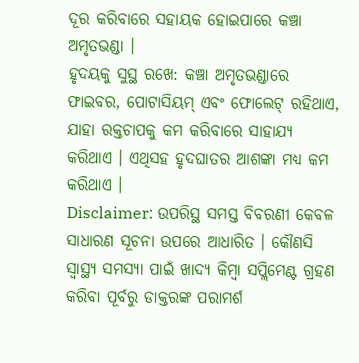ଦୂର କରିବାରେ ସହାୟକ ହୋଇପାରେ କଞ୍ଚା ଅମୃତଭଣ୍ଡା ।
ହୃଦୟକୁ ସୁସ୍ଥ ରଖେ: କଞ୍ଚା ଅମୃତଭଣ୍ଡାରେ ଫାଇବର, ପୋଟାସିୟମ୍ ଏବଂ ଫୋଲେଟ୍ ରହିଥାଏ, ଯାହା ରକ୍ତଚାପକୁ କମ କରିବାରେ ସାହାଯ୍ୟ କରିଥାଏ । ଏଥିସହ ହୃଦଘାତର ଆଶଙ୍କା ମଧ୍ୟ କମ କରିଥାଏ ।
Disclaimer: ଉପରିସ୍ଥ ସମସ୍ତ ବିବରଣୀ କେବଳ ସାଧାରଣ ସୂଚନା ଉପରେ ଆଧାରିତ । କୌଣସି ସ୍ବାସ୍ଥ୍ୟ ସମସ୍ୟା ପାଇଁ ଖାଦ୍ୟ କିମ୍ବା ସପ୍ଲିମେଣ୍ଟ ଗ୍ରହଣ କରିବା ପୂର୍ବରୁ ଡାକ୍ତରଙ୍କ ପରାମର୍ଶ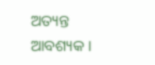ଅତ୍ୟନ୍ତ ଆବଶ୍ୟକ ।